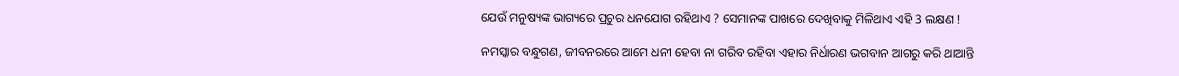ଯେଉଁ ମନୁଷ୍ୟଙ୍କ ଭାଗ୍ୟରେ ପ୍ରଚୁର ଧନଯୋଗ ରହିଥାଏ ? ସେମାନଙ୍କ ପାଖରେ ଦେଖିବାକୁ ମିଳିଥାଏ ଏହି 3 ଲକ୍ଷଣ !

ନମସ୍କାର ବନ୍ଧୁଗଣ, ଜୀବନରରେ ଆମେ ଧନୀ ହେବା ନା ଗରିବ ରହିବା ଏହାର ନିର୍ଧାରଣ ଭଗବାନ ଆଗରୁ କରି ଥାଆନ୍ତି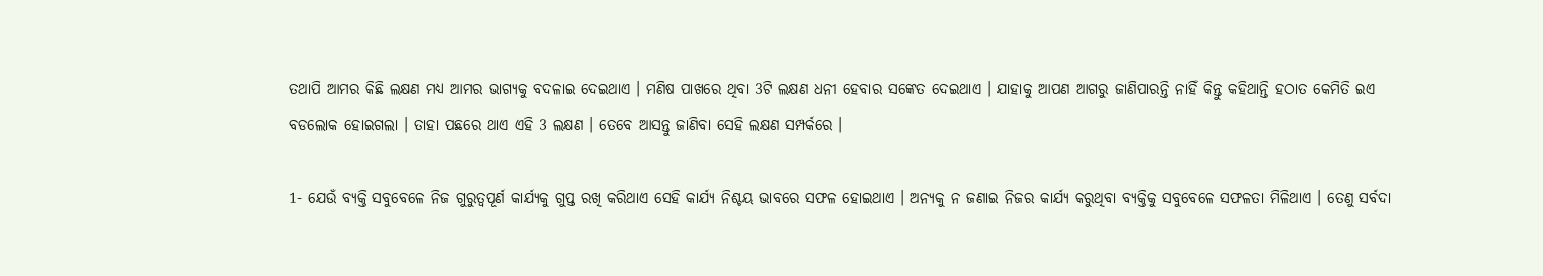ତଥାପି ଆମର କିଛି ଲକ୍ଷଣ ମଧ୍ୟ ଆମର ଭାଗ୍ୟକୁ ବଦଳାଇ ଦେଇଥାଏ । ମଣିଷ ପାଖରେ ଥିବା 3ଟି ଲକ୍ଷଣ ଧନୀ ହେବାର ସଙ୍କେତ ଦେଇଥାଏ । ଯାହାକୁ ଆପଣ ଆଗରୁ ଜାଣିପାରନ୍ତି ନାହିଁ କିନ୍ତୁ କହିଥାନ୍ତି ହଠାତ କେମିତି ଇଏ ବଡଲୋକ ହୋଇଗଲା । ତାହା ପଛରେ ଥାଏ ଏହି 3 ଲକ୍ଷଣ । ତେବେ ଆସନ୍ତୁ ଜାଣିବା ସେହି ଲକ୍ଷଣ ସମ୍ପର୍କରେ ।

1- ଯେଉଁ ବ୍ୟକ୍ତି ସବୁବେଳେ ନିଜ ଗୁରୁତ୍ଵପୂର୍ଣ କାର୍ଯ୍ୟକୁ ଗୁପ୍ତ ରଖି କରିଥାଏ ସେହି କାର୍ଯ୍ୟ ନିଶ୍ଚୟ ଭାବରେ ସଫଳ ହୋଇଥାଏ । ଅନ୍ୟକୁ ନ ଜଣାଇ ନିଜର କାର୍ଯ୍ୟ କରୁଥିବା ବ୍ୟକ୍ତିକୁ ସବୁବେଳେ ସଫଳତା ମିଳିଥାଏ । ତେଣୁ ସର୍ବଦା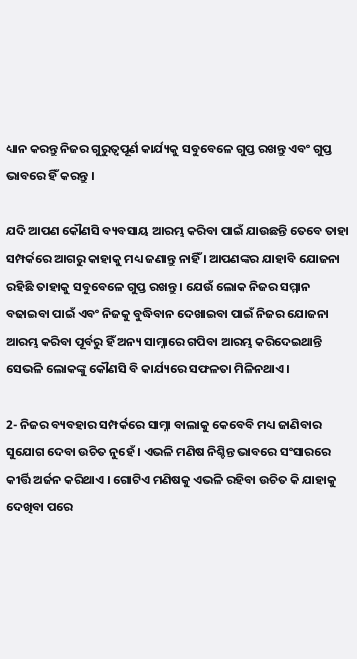ଧ୍ୟାନ କରନ୍ତୁ ନିଜର ଗୁରୁତ୍ଵପୂର୍ଣ କାର୍ଯ୍ୟକୁ ସବୁବେଳେ ଗୁପ୍ତ ରଖନ୍ତୁ ଏବଂ ଗୁପ୍ତ ଭାବରେ ହିଁ କରନ୍ତୁ ।

ଯଦି ଆପଣ କୌଣସି ବ୍ୟବସାୟ ଆରମ୍ଭ କରିବା ପାଇଁ ଯାଉଛନ୍ତି ତେବେ ତାହା ସମ୍ପର୍କରେ ଆଗରୁ କାହାକୁ ମଧ୍ୟ ଜଣାନ୍ତୁ ନାହିଁ । ଆପଣଙ୍କର ଯାହାବି ଯୋଜନା ରହିଛି ତାହାକୁ ସବୁବେଳେ ଗୁପ୍ତ ରଖନ୍ତୁ । ଯେଉଁ ଲୋକ ନିଜର ସମ୍ମାନ ବଢାଇବା ପାଇଁ ଏବଂ ନିଜକୁ ବୁଦ୍ଧିବାନ ଦେଖାଇବା ପାଇଁ ନିଜର ଯୋଜନା ଆରମ୍ଭ କରିବା ପୂର୍ବରୁ ହିଁ ଅନ୍ୟ ସାମ୍ନାରେ ଗପିବା ଆରମ୍ଭ କରିଦେଇଥାନ୍ତି  ସେଭଳି ଲୋକଙ୍କୁ କୌଣସି ବି କାର୍ଯ୍ୟରେ ସଫଳତା ମିଳିନଥାଏ ।

2- ନିଜର ବ୍ୟବହାର ସମ୍ପର୍କରେ ସାମ୍ନା ବାଲାକୁ କେବେବି ମଧ୍ୟ ଜାଣିବାର ସୁଯୋଗ ଦେବା ଉଚିତ ନୁହେଁ । ଏଭଳି ମଣିଷ ନିଶ୍ଚିନ୍ତ ଭାବରେ ସଂସାରରେ କୀର୍ତ୍ତି ଅର୍ଜନ କରିଥାଏ । ଗୋଟିଏ ମଣିଷକୁ ଏଭଳି ରହିବା ଉଚିତ କି ଯାହାକୁ ଦେଖିବା ପରେ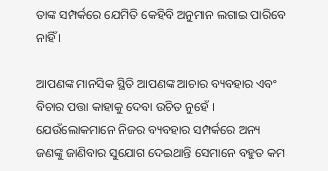ତାଙ୍କ ସମ୍ପର୍କରେ ଯେମିତି କେହିବି ଅନୁମାନ ଲଗାଇ ପାରିବେ ନାହିଁ ।

ଆପଣଙ୍କ ମାନସିକ ସ୍ଥିତି ଆପଣଙ୍କ ଆଚାର ବ୍ୟବହାର ଏବଂ ବିଚାର ପତ୍ତା କାହାକୁ ଦେବା ଉଚିତ ନୁହେଁ । ଯେଉଁଲୋକମାନେ ନିଜର ବ୍ୟବହାର ସମ୍ପର୍କରେ ଅନ୍ୟ ଜଣଙ୍କୁ ଜାଣିବାର ସୁଯୋଗ ଦେଇଥାନ୍ତି ସେମାନେ ବହୁତ କମ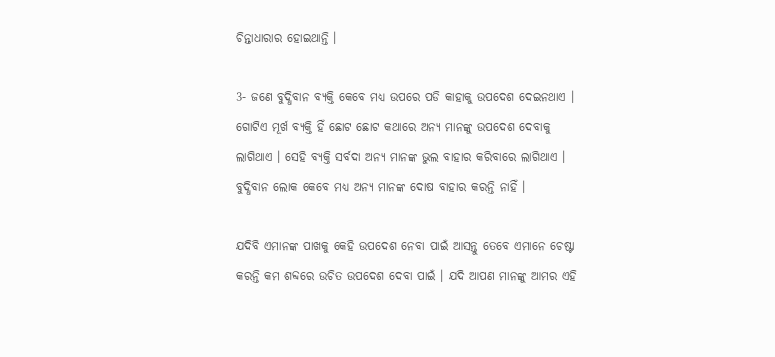ଚିନ୍ତାଧାରାର ହୋଇଥାନ୍ତି ।

3- ଜଣେ ବୁଦ୍ଧିବାନ ବ୍ୟକ୍ତି କେବେ ମଧ୍ୟ ଉପରେ ପଡି କାହାକୁ ଉପଦେଶ ଦେଇନଥାଏ । ଗୋଟିଏ ମୂର୍ଖ ବ୍ୟକ୍ତି ହିଁ ଛୋଟ ଛୋଟ କଥାରେ ଅନ୍ୟ ମାନଙ୍କୁ ଉପଦେଶ ଦେବାକୁ ଲାଗିଥାଏ । ସେହି ବ୍ୟକ୍ତି ସର୍ବଦା ଅନ୍ୟ ମାନଙ୍କ ଭୁଲ ବାହାର କରିବାରେ ଲାଗିଥାଏ । ବୁଦ୍ଧିବାନ ଲୋକ କେବେ ମଧ୍ୟ ଅନ୍ୟ ମାନଙ୍କ ଦୋଷ ବାହାର କରନ୍ତି ନାହିଁ ।

ଯଦିବି ଏମାନଙ୍କ ପାଖକୁ କେହି ଉପଦେଶ ନେବା ପାଇଁ ଆସନ୍ତୁ ତେବେ ଏମାନେ ଚେଷ୍ଟା କରନ୍ତି କମ ଶବ୍ଦରେ ଉଚିତ ଉପଦେଶ ଦେବା ପାଇଁ । ଯଦି ଆପଣ ମାନଙ୍କୁ ଆମର ଏହି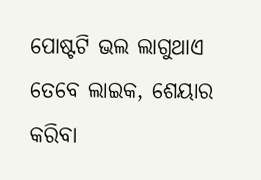ପୋଷ୍ଟଟି ଭଲ ଲାଗୁଥାଏ ତେବେ ଲାଇକ, ଶେୟାର କରିବା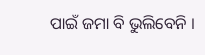ପାଇଁ ଜମା ବି ଭୁଲିବେନି ।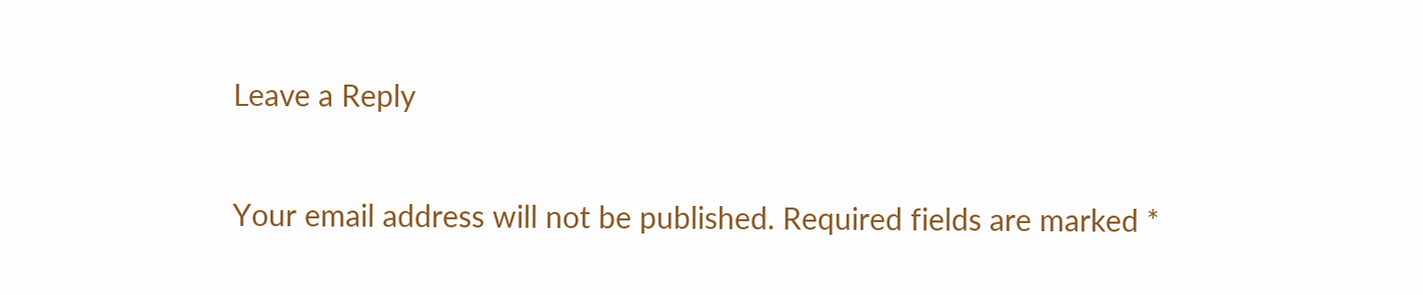Leave a Reply

Your email address will not be published. Required fields are marked *